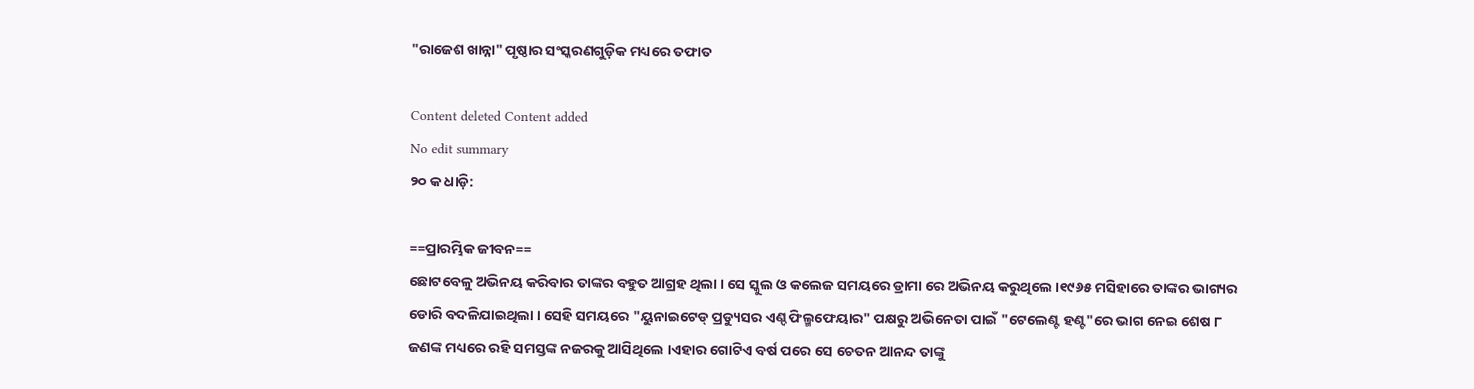"ରାଜେଶ ଖାନ୍ନା" ପୃଷ୍ଠାର ସଂସ୍କରଣ‌ଗୁଡ଼ିକ ମଧ୍ୟରେ ତଫାତ

Content deleted Content added
No edit summary
୨୦ କ ଧାଡ଼ି:

==ପ୍ରାରମ୍ଭିକ ଜୀବନ==
ଛୋଟବେଳୁ ଅଭିନୟ କରିବାର ତାଙ୍କର ବହୁତ ଆଗ୍ରହ ଥିଲା । ସେ ସ୍କୁଲ ଓ କଲେଜ ସମୟରେ ଡ୍ରାମା ରେ ଅଭିନୟ କରୁଥିଲେ ।୧୯୬୫ ମସିହାରେ ତାଙ୍କର ଭାଗ୍ୟର ଡୋରି ବଦଳିଯାଇଥିଲା । ସେହି ସମୟରେ "ୟୁନାଇଟେଡ୍ ପ୍ରଡ୍ୟୁସର ଏଣ୍ଦ ଫିଲ୍ମଫେୟାର" ପକ୍ଷରୁ ଅଭିନେତା ପାଇଁ "ଟେଲେଣ୍ଟ ହଣ୍ଟ"ରେ ଭାଗ ନେଇ ଶେଷ ୮ ଜଣଙ୍କ ମଧ୍ୟରେ ରହି ସମସ୍ତଙ୍କ ନଜରକୁ ଆସିଥିଲେ ।ଏହାର ଗୋଟିଏ ବର୍ଷ ପରେ ସେ ଚେତନ ଆନନ୍ଦ ତାଙ୍କୁ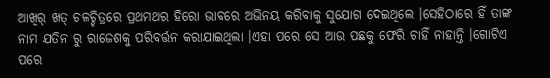ଆଖିର୍ ଖତ୍ ଚଳଚ୍ଚିତ୍ରରେ ପ୍ରଥମଥର ହିରୋ ଭାବରେ ଅଭିନୟ କରିବାକୁ ସୁଯୋଗ ଦେଇଥିଲେ ।ସେହିଠାରେ ହିଁ ତାଙ୍କ ନାମ ଯତିନ ରୁ ରାଜେଶକୁ ପରିବର୍ତ୍ତନ କରାଯାଇଥିଲା ।ଏହା ପରେ ସେ ଆଉ ପଛକୁ ଫେରି ଚାହିଁ ନାହାନ୍ତି ।ଗୋଟିଏ ପରେ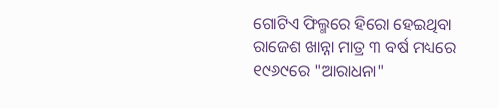ଗୋଟିଏ ଫିଲ୍ମରେ ହିରୋ ହେଇଥିବା ରାଜେଶ ଖାନ୍ନା ମାତ୍ର ୩ ବର୍ଷ ମଧ୍ୟରେ ୧୯୬୯ରେ "ଆରାଧନା"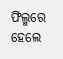ଫିଲ୍ମରେ ହେଲେ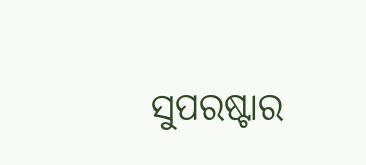ସୁପରଷ୍ଟାର